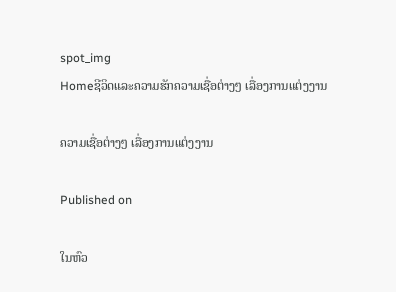spot_img
Homeຊີວິດແລະຄວາມຮັກຄວາມເຊື່ອຕ່າງໆ ເລື່ອງການແຕ່ງງານ

ຄວາມເຊື່ອຕ່າງໆ ເລື່ອງການແຕ່ງງານ

Published on

ໃນຫົວ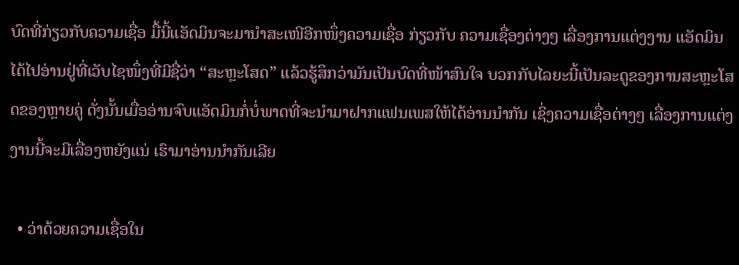ບົດທີ່ກ່ຽວກັບຄວາມເຊື່ອ ມື້ນີ້ແອັດມິນຈະມານຳສະເໜີອີກໜຶ່ງຄວາມເຊື່ອ ກ່ຽວກັບ ຄວາມເຊື່ອງຕ່າງໆ ເລື່ອງການແຕ່ງງານ ແອັດມິນໄດ້ໄປອ່ານຢູ່ທີ່ເວັບໄຊໜຶ່ງທີ່ມີຊື່ວ່າ “ສະຫຼະໂສດ” ແລ້ວຮູ້ສຶກວ່າມັນເປັນບົດທີ່ໜ້າສົນໃຈ ບວກກັບໄລຍະນີ້ເປັນລະດູຂອງການສະຫຼະໂສດຂອງຫຼາຍຄູ່ ດັ່ງນັ້ນເມື່ອອ່ານຈົບແອັດມິນກໍ່ບໍ່ພາດທີ່ຈະນຳມາຝາກແຟນເພສໃຫ້ໄດ້ອ່ານນຳກັນ ເຊິ່ງຄວາມເຊື່ອຕ່າງໆ ເລື່ອງການແຕ່ງງານນີ້ຈະມີເລື່ອງຫຍັງແນ່ ເຮົາມາອ່ານນຳກັນເລີຍ

  • ວ່າດ້ວຍຄວາມເຊື່ອໃນ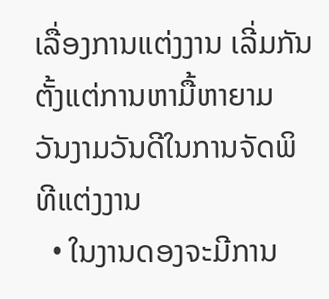ເລື່ອງການແຕ່ງງານ ເລີ່ມກັນຕັ້ງແຕ່ການຫາມື້ຫາຍາມ ວັນງາມວັນດີໃນການຈັດພິທີແຕ່ງງານ
  • ໃນງານດອງຈະມີການ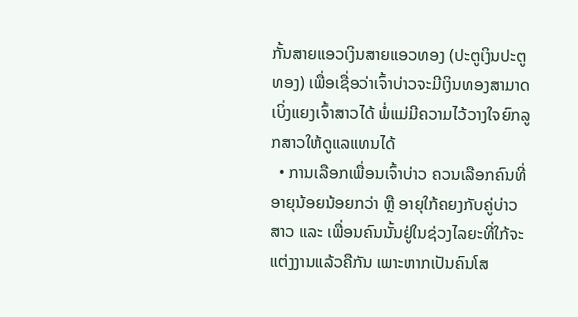ກັ້ນສາຍແອວເງິນສາຍແອວທອງ (ປະຕູເງິນປະຕູທອງ) ເພື່ອເຊື່ອວ່າເຈົ້າບ່າວຈະມີເງິນທອງສາມາດເບິ່ງແຍງເຈົ້າສາວໄດ້ ພໍ່ແມ່ມີຄວາມໄວ້ວາງໃຈຍົກລູກສາວໃຫ້ດູແລແທນໄດ້
  • ການເລືອກເພື່ອນເຈົ້າບ່າວ ຄວນເລືອກຄົນທີ່ອາຍຸນ້ອຍນ້ອຍກວ່າ ຫຼື ອາຍຸໃກ້ຄຍງກັບຄູ່ບ່າວສາວ ແລະ ເພື່ອນຄົນນັ້ນຢູ່ໃນຊ່ວງໄລຍະທີ່ໃກ້ຈະແຕ່ງງານແລ້ວຄືກັນ ເພາະຫາກເປັນຄົນໂສ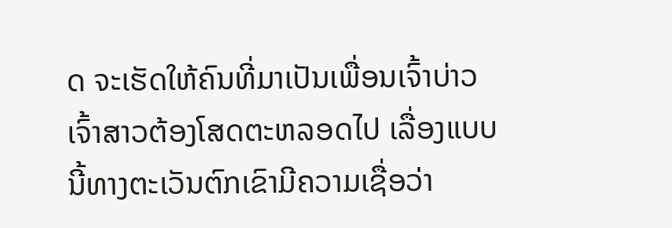ດ ຈະເຮັດໃຫ້ຄົນທີ່ມາເປັນເພື່ອນເຈົ້າບ່າວເຈົ້າສາວຕ້ອງໂສດຕະຫລອດໄປ ເລື່ອງແບບນີ້ທາງຕະເວັນຕົກເຂົາມີຄວາມເຊື່ອວ່າ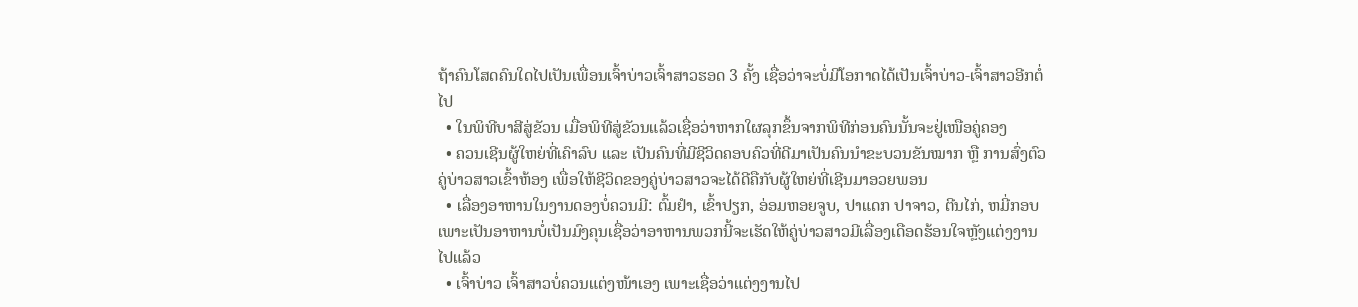ຖ້າຄົນໂສດຄົນໃດໄປເປັນເພື່ອນເຈົ້າບ່າວເຈົ້າສາວຮອດ 3 ຄັ້ງ ເຊື່ອວ່າຈະບໍ່ມີໂອກາດໄດ້ເປັນເຈົ້າບ່າວ-ເຈົ້າສາວອີກຕໍ່ໄປ
  • ໃນພິທີບາສີສູ່ຂັວນ ເມື່ອພິທີສູ່ຂັວນແລ້ວເຊື່ອວ່າຫາກໃຜລຸກຂຶ້ນຈາກພິທີກ່ອນຄົນນັ້ນຈະຢູ່ເໜືອຄູ່ຄອງ
  • ຄວນເຊີນຜູ້ໃຫຍ່ທີ່ເຄົາລົບ ແລະ ເປັນຄົນທີ່ມີຊີວິດຄອບຄົວທີ່ດີມາເປັນຄົນນຳຂະບວນຂັນໝາກ ຫຼື ການສົ່ງຕົວຄູ່ບ່າວສາວເຂົ້າຫ້ອງ ເພື່ອໃຫ້ຊີວິດຂອງຄູ່ບ່າວສາວຈະໄດ້ດີຄືກັບຜູ້ໃຫຍ່ທີ່ເຊີນມາອວຍພອນ
  • ເລື່ອງອາຫານໃນງານດອງບໍ່ຄວນມີ: ຕົ້ມຢຳ, ເຂົ້າປຽກ, ອ່ອມຫອຍຈູບ, ປາແດກ ປາຈາວ, ຕີນໄກ່, ຫມີ່ກອບ ເພາະເປັນອາຫານບໍ່ເປັນມົງຄຸນເຊື່ອວ່າອາຫານພວກນີ້ຈະເຮັດໃຫ້ຄູ່ບ່າວສາວມີເລື່ອງເດືອດຮ້ອນໃຈຫຼັງແຕ່ງງານໄປແລ້ວ
  • ເຈົ້າບ່າວ ເຈົ້າສາວບໍ່ຄວນແຕ່ງໜ້າເອງ ເພາະເຊື່ອວ່າແຕ່ງງານໄປ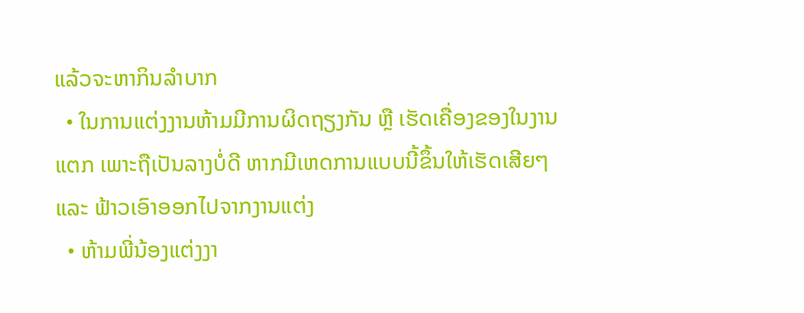ແລ້ວຈະຫາກິນລຳບາກ
  • ໃນການແຕ່ງງານຫ້າມມີການຜິດຖຽງກັນ ຫຼື ເຮັດເຄື່ອງຂອງໃນງານແຕກ ເພາະຖືເປັນລາງບໍ່ດີ ຫາກມີເຫດການແບບນີ້ຂຶ້ນໃຫ້ເຮັດເສີຍໆ ແລະ ຟ້າວເອົາອອກໄປຈາກງານແຕ່ງ
  • ຫ້າມພີ່ນ້ອງແຕ່ງງາ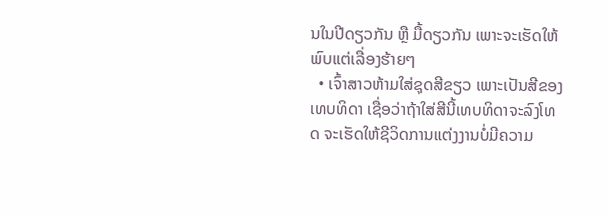ນໃນປີດຽວກັນ ຫຼື ມື້ດຽວກັນ ເພາະຈະເຮັດໃຫ້ພົບແຕ່ເລື່ອງຮ້າຍໆ
  • ເຈົ້າສາວຫ້າມໃສ່ຊຸດສີຂຽວ ເພາະເປັນສີຂອງເທບທິດາ ເຊື່ອວ່າຖ້າໃສ່ສີນີ້ເທບທິດາຈະລົງໂທດ ຈະເຮັດໃຫ້ຊີວິດການແຕ່ງງານບໍ່ມີຄວາມ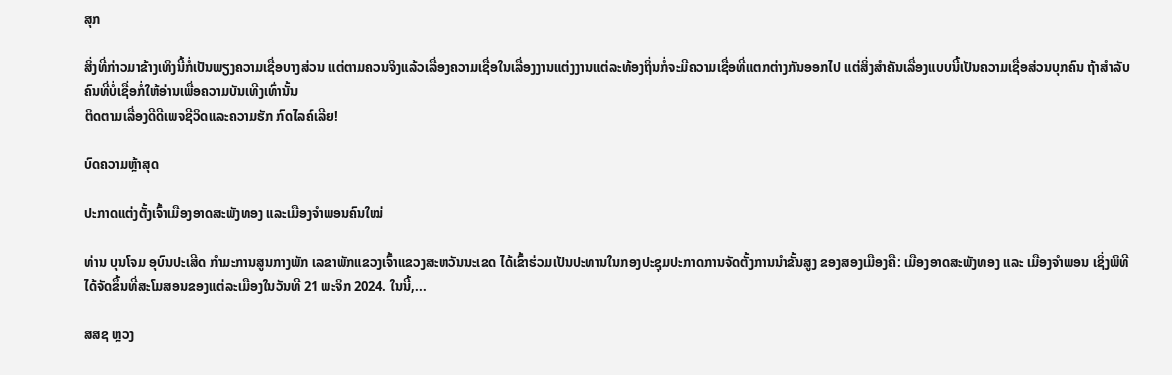ສຸກ

ສິ່ງທີ່ກ່າວມາຂ້າງເທິງນີ້ກໍ່ເປັນພຽງຄວາມເຊື່ອບາງສ່ວນ ແຕ່ຕາມຄວນຈິງແລ້ວເລື່ອງຄວາມເຊື່ອໃນເລື່ອງງານແຕ່ງງານແຕ່ລະທ້ອງຖິ່ນກໍ່ຈະມີຄວາມເຊື່ອທີ່ແຕກຕ່າງກັນອອກໄປ ແຕ່ສິ່ງສຳຄັນເລື່ອງແບບນີ້ເປັນຄວາມເຊື່ອສ່ວນບຸກຄົນ ຖ້າສຳລັບຄົນທີ່ບໍ່ເຊື່ອກໍ່ໃຫ້ອ່ານເພື່ອຄວາມບັນເທີງເທົ່ານັ້ນ
ຕິດຕາມເລື່ອງດີດີເພຈຊີວິດແລະຄວາມຮັກ ກົດໄລຄ໌ເລີຍ!

ບົດຄວາມຫຼ້າສຸດ

ປະກາດແຕ່ງຕັ້ງເຈົ້າເມືອງອາດສະພັງທອງ ແລະເມືອງຈຳພອນຄົນໃໝ່

ທ່ານ ບຸນໂຈມ ອຸບົນປະເສີດ ກຳມະການສູນກາງພັກ ເລຂາພັກແຂວງເຈົ້າແຂວງສະຫວັນນະເຂດ ໄດ້ເຂົ້າຮ່ວມເປັນປະທານໃນກອງປະຊຸມປະກາດການຈັດຕັ້ງການນຳຂັ້ນສູງ ຂອງສອງເມືອງຄື: ເມືອງອາດສະພັງທອງ ແລະ ເມືອງຈຳພອນ ເຊິ່ງພິທີໄດ້ຈັດຂຶ້ນທີ່ສະໂມສອນຂອງແຕ່ລະເມືອງໃນວັນທີ 21 ພະຈິກ 2024. ໃນນີ້,...

ສສຊ ຫຼວງ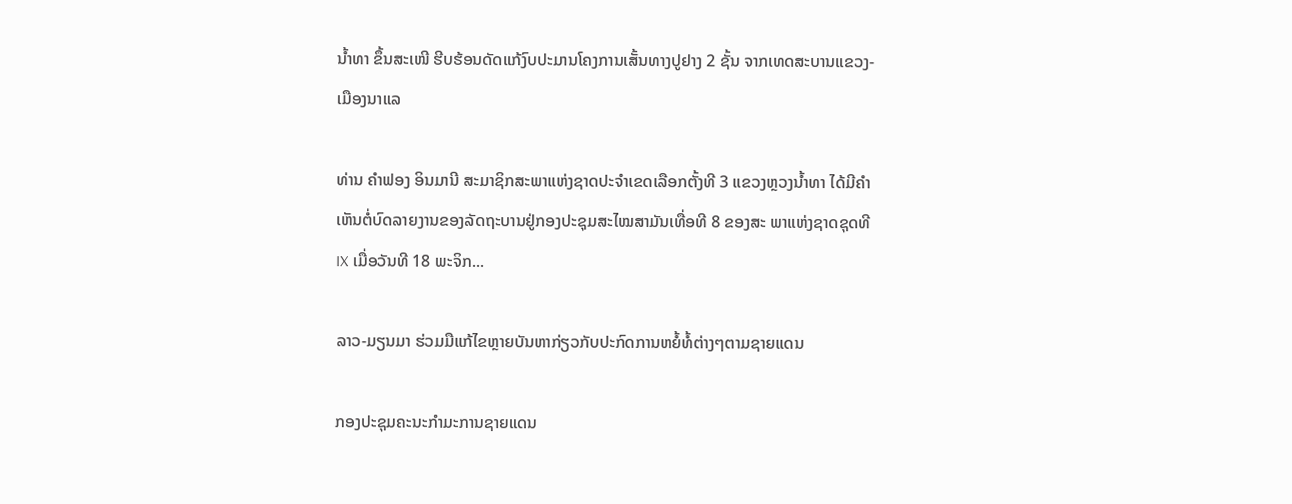ນໍ້າທາ ຂຶ້ນສະເໜີ ຮີບຮ້ອນດັດແກ້ງົບປະມານໂຄງການເສັ້ນທາງປູຢາງ 2 ຊັ້ນ ຈາກເທດສະບານແຂວງ-ເມືອງນາແລ

ທ່ານ ຄຳຟອງ ອິນມານີ ສະມາຊິກສະພາແຫ່ງຊາດປະຈຳເຂດເລືອກຕັ້ງທີ 3 ແຂວງຫຼວງນ້ຳທາ ໄດ້ມີຄຳເຫັນຕໍ່ບົດລາຍງານຂອງລັດຖະບານຢູ່ກອງປະຊຸມສະໄໝສາມັນເທື່ອທີ 8 ຂອງສະ ພາແຫ່ງຊາດຊຸດທີ IX ເມື່ອວັນທີ 18 ພະຈິກ...

ລາວ-ມຽນມາ ຮ່ວມມືແກ້ໄຂຫຼາຍບັນຫາກ່ຽວກັບປະກົດການຫຍໍ້ທໍ້ຕ່າງໆຕາມຊາຍແດນ

ກອງປະຊຸມຄະນະກຳມະການຊາຍແດນ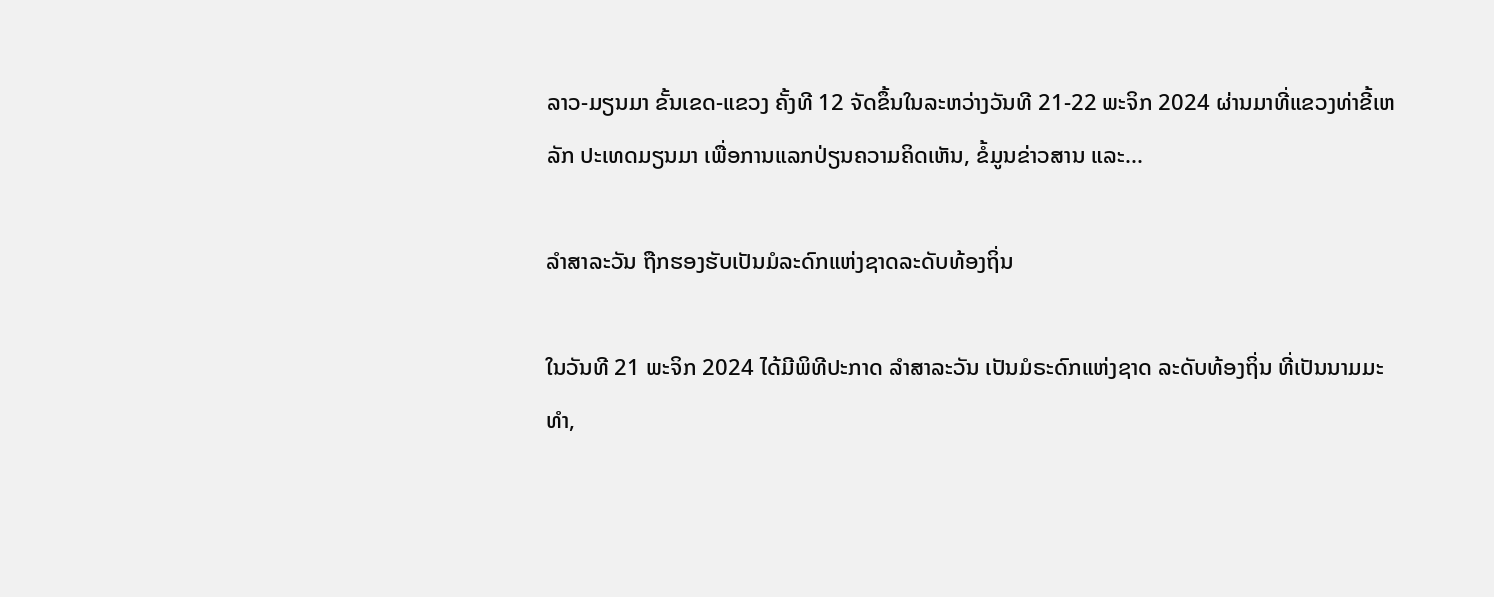ລາວ-ມຽນມາ ຂັ້ນເຂດ-ແຂວງ ຄັ້ງທີ 12 ຈັດຂຶ້ນໃນລະຫວ່າງວັນທີ 21-22 ພະຈິກ 2024 ຜ່ານມາທີ່ແຂວງທ່າຂີ້ເຫລັກ ປະເທດມຽນມາ ເພື່ອການແລກປ່ຽນຄວາມຄິດເຫັນ, ຂໍ້ມູນຂ່າວສານ ແລະ...

ລຳສາລະວັນ ຖືກຮອງຮັບເປັນມໍລະດົກແຫ່ງຊາດລະດັບທ້ອງຖິ່ນ

ໃນວັນທີ 21 ພະຈິກ 2024 ໄດ້ມີພິທີປະກາດ ລຳສາລະວັນ ເປັນມໍຣະດົກແຫ່ງຊາດ ລະດັບທ້ອງຖິ່ນ ທີ່ເປັນນາມມະທຳ,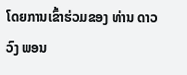ໂດຍການເຂົ້າຮ່ວມຂອງ ທ່ານ ດາວວົງ ພອນ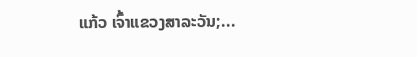ແກ້ວ ເຈົ້າແຂວງສາລະວັນ;...